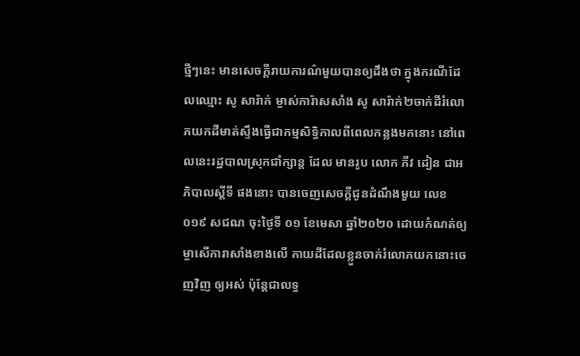ថ្មីៗនេះ មានសេចក្តីរាយការណ៌មួយបានឲ្យដឹងថា ក្នុងករណីដែលឈ្មោះ សូ សារ៉ាក់ ម្ចាស់ការ៉ាសសាំង សូ សារ៉ាក់២ចាក់ដីរំលោភយកដីមាត់ស្ទឹងធ្វើជាកម្មសិទ្ធិកាលពីពេលកន្លងមកនោះ នៅពេលនេះរដ្ឋបាលស្រុកជាំក្សាន្ត ដែល មានរូប លោក ភីវ ដៀន ជាអភិបាលស្តីទី ផងនោះ បានចេញសេចក្តីជូនដំណឹងមួយ លេខ ០១៩ សជណ ចុះថ្ងៃទី ០១ ខែមេសា ឆ្នាំ២០២០ ដោយកំណត់ឲ្យម្ចាសើការាសាំងខាងលើ កាយដីដែលខ្លួនចាក់រំលោភយកនោះចេញវិញ ឲ្យអស់ ប៉ុន្តែជាលទ្ធ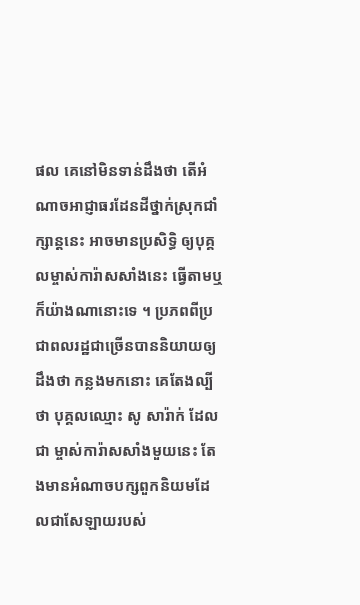ផល គេនៅមិនទាន់ដឹងថា តើអំណាចអាជ្ញាធរដែនដីថ្នាក់ស្រុកជាំក្សាន្តនេះ អាចមានប្រសិទ្ធិ ឲ្យបុគ្គលម្ចាស់ការ៉ាសសាំងនេះ ធ្វើតាមឬក៏យ៉ាងណានោះទេ ។ ប្រភពពីប្រជាពលរដ្ឋជាច្រើនបាននិយាយឲ្យដឹងថា កន្លងមកនោះ គេតែងល្បីថា បុគ្គលឈ្មោះ សូ សារ៉ាក់ ដែលជា ម្ចាស់ការ៉ាសសាំងមួយនេះ តែងមានអំណាចបក្សពួកនិយមដែលជាសែឡាយរបស់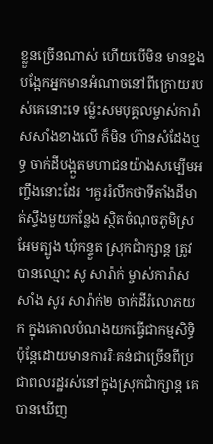ខ្លួនច្រើនណាស់ ហើយបើមិន មានខ្នងបង្អែកអ្នកមានអំណាចនៅពីក្រោយរបស់គេនោះទេ ម៉្លេះសមបុគ្គលម្ចាស់ការ៉ាសសាំងខាងលើ ក៏មិន ហ៊ានសំដែងឬទ្ធ ចាក់ដីបង្អួតមហាជនយ៉ាងសម្បើមអញ្ចឹងនោះដែរ ។គួររំលឹកថាទីតាំងដីមាត់ស្ទឹងមួយកន្លែង ស្ថិតចំណុចភូមិស្រអែមត្បូង ឃុំកន្ទួត ស្រុកជាំក្សាន្ត ត្រូវបានឈ្មោះ សូ សារ៉ាក់ ម្ចាស់ការ៉ាសសាំង សូរ សារ៉ាក់២ ចាក់ដីរំលោភយក ក្នុងគោលបំណងយកធ្វើជាកម្មសិទ្ធិ ប៉ុន្តែដោយមានការរិៈគន់ជាច្រើនពីប្រជាពលរដ្ឋរស់នៅក្នុងស្រុកជាំក្សាន្ត គេបានឃើញ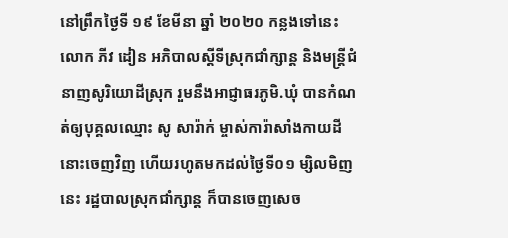នៅព្រឹកថ្ងៃទី ១៩ ខែមីនា ឆ្នាំ ២០២០ កន្លងទៅនេះ លោក ភីវ ដៀន អភិបាលស្តីទីស្រុកជាំក្សាន្ត និងមន្ត្រីជំនាញសូរិយោដីស្រុក រួមនឹងអាជ្ញាធរភូមិ.ឃុំ បានកំណត់ឲ្យបុគ្គលឈ្មោះ សូ សារ៉ាក់ ម្ចាស់ការ៉ាសាំងកាយដីនោះចេញវិញ ហើយរហូតមកដល់ថ្ងៃទី០១ ម្សិលមិញនេះ រដ្ឋបាលស្រុកជាំក្សាន្ត ក៏បានចេញសេច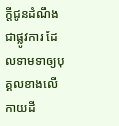ក្តីជូនដំណឹងជាផ្លូវការ ដែលទាមទាឲ្យបុគ្គលខាងលើកាយដី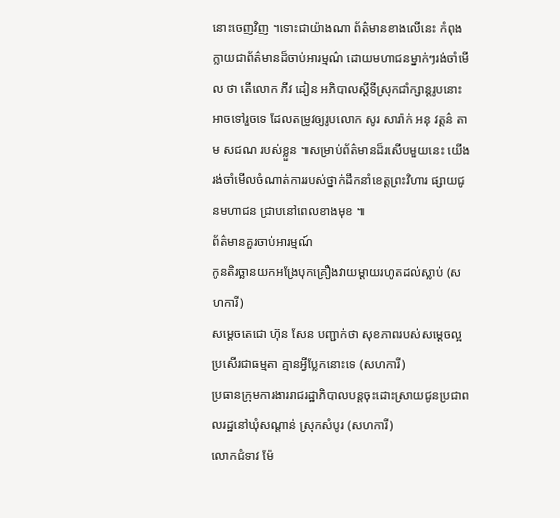នោះចេញវិញ ។ទោះជាយ៉ាងណា ព័ត៌មានខាងលើនេះ កំពុងក្លាយជាព័ត៌មានដ៏ចាប់អារម្មណ៌ ដោយមហាជនម្នាក់ៗរង់ចាំមើល ថា តើលោក ភីវ ដៀន អភិបាលស្តីទីស្រុកជាំក្សាន្តរូបនោះ អាចទៅរួចទេ ដែលតម្រូវឲ្យរូបលោក សូរ សារ៉ាក់ អនុ វត្តន៌ តាម សជណ របស់ខ្លួន ៕សម្រាប់ព័ត៌មានដ៏រសើបមួយនេះ យើងរង់ចាំមើលចំណាត់ការរបស់ថ្នាក់ដឹកនាំខេត្តព្រះវិហារ ផ្សាយជូនមហាជន ជ្រាបនៅពេលខាងមុខ ៕
ព័ត៌មានគួរចាប់អារម្មណ៍
កូនតិរច្ឆានយកអង្រែបុកគ្រឿងវាយម្តាយរហូតដល់ស្លាប់ (សហការី)
សម្តេចតេជោ ហ៊ុន សែន បញ្ជាក់ថា សុខភាពរបស់សម្តេចល្អប្រសើរជាធម្មតា គ្មានអ្វីប្លែកនោះទេ (សហការី)
ប្រធានក្រុមការងាររាជរដ្ឋាភិបាលបន្តចុះដោះស្រាយជូនប្រជាពលរដ្ឋនៅឃុំសណ្តាន់ ស្រុកសំបូរ (សហការី)
លោកជំទាវ ម៉ែ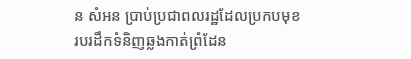ន សំអន ប្រាប់ប្រជាពលរដ្ឋដែលប្រកបមុខរបរដឹកទំនិញឆ្លងកាត់ព្រំដែន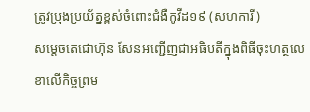ត្រូវប្រុងប្រយ័ត្នខ្ពស់ចំពោះជំងឺកូវីដ១៩ (សហការី)
សម្តេចតេជោហ៊ុន សែនអញ្ជើញជាអធិបតីក្នុងពិធីចុះហត្ថលេខាលើកិច្ចព្រម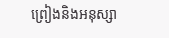ព្រៀងនិងអនុស្សា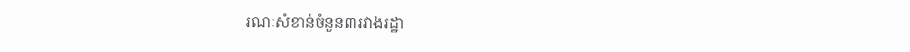រណៈសំខាន់ចំនួន៣រវាងរដ្ឋា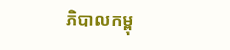ភិបាលកម្ពុ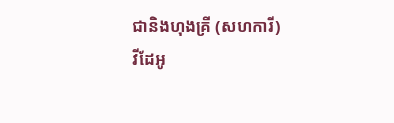ជានិងហុងគ្រី (សហការី)
វីដែអូ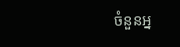ចំនួនអ្ន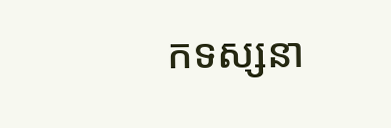កទស្សនា